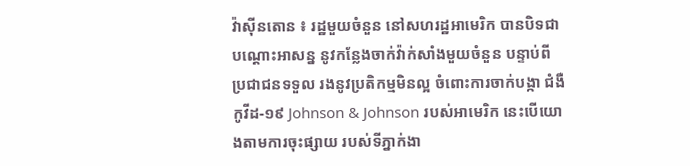វ៉ាស៊ីនតោន ៖ រដ្ឋមួយចំនួន នៅសហរដ្ឋអាមេរិក បានបិទជាបណ្តោះអាសន្ន នូវកន្លែងចាក់វ៉ាក់សាំងមួយចំនួន បន្ទាប់ពីប្រជាជនទទួល រងនូវប្រតិកម្មមិនល្អ ចំពោះការចាក់បង្កា ជំងឺកូវីដ-១៩ Johnson & Johnson របស់អាមេរិក នេះបើយោងតាមការចុះផ្សាយ របស់ទីភ្នាក់ងា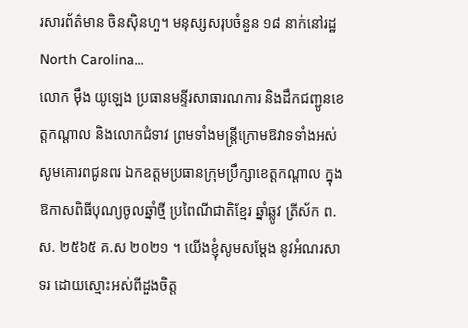រសារព័ត៌មាន ចិនស៊ិនហួ។ មនុស្សសរុបចំនួន ១៨ នាក់នៅរដ្ឋ North Carolina...
លោក ម៉ឹង យូឡេង ប្រធានមន្ទីរសាធារណការ និងដឹកជញ្ជូនខេត្តកណ្តាល និងលោកជំទាវ ព្រមទាំងមន្ត្រីក្រោមឱវាទទាំងអស់ សូមគោរពជូនពរ ឯកឧត្តមប្រធានក្រុមប្រឹក្សាខេត្តកណ្តាល ក្នុងឱកាសពិធីបុណ្យចូលឆ្នាំថ្មី ប្រពៃណីជាតិខ្មែរ ឆ្នាំឆ្លូវ ត្រីស័ក ព.ស. ២៥៦៥ គ.ស ២០២១ ។ យើងខ្ញុំសូមសម្តែង នូវអំណរសាទរ ដោយស្មោះអស់ពីដួងចិត្ត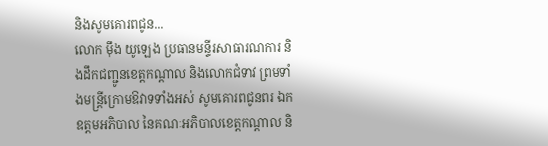និងសូមគោរពជូន...
លោក ម៉ឹង យូឡេង ប្រធានមន្ទីរសាធារណការ និងដឹកជញ្ជូនខេត្តកណ្តាល និងលោកជំទាវ ព្រមទាំងមន្ត្រីក្រោមឱវាទទាំងអស់ សូមគោរពជូនពរ ឯកឧត្តមអភិបាល នៃគណៈអភិបាលខេត្តកណ្តាល និ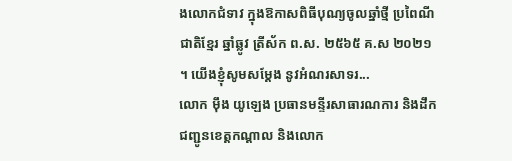ងលោកជំទាវ ក្នុងឱកាសពិធីបុណ្យចូលឆ្នាំថ្មី ប្រពៃណីជាតិខ្មែរ ឆ្នាំឆ្លូវ ត្រីស័ក ព.ស. ២៥៦៥ គ.ស ២០២១ ។ យើងខ្ញុំសូមសម្តែង នូវអំណរសាទរ...
លោក ម៉ឹង យូឡេង ប្រធានមន្ទីរសាធារណការ និងដឹកជញ្ជូនខេត្តកណ្តាល និងលោក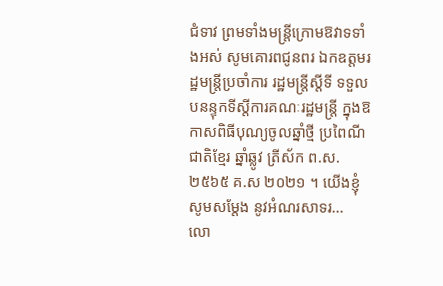ជំទាវ ព្រមទាំងមន្ត្រីក្រោមឱវាទទាំងអស់ សូមគោរពជូនពរ ឯកឧត្តមរដ្ឋមន្ត្រីប្រចាំការ រដ្ឋមន្ត្រីស្តីទី ទទួលបនន្ទុកទីស្តីការគណៈរដ្ឋមន្ត្រី ក្នុងឱកាសពិធីបុណ្យចូលឆ្នាំថ្មី ប្រពៃណីជាតិខ្មែរ ឆ្នាំឆ្លូវ ត្រីស័ក ព.ស. ២៥៦៥ គ.ស ២០២១ ។ យើងខ្ញុំសូមសម្តែង នូវអំណរសាទរ...
លោ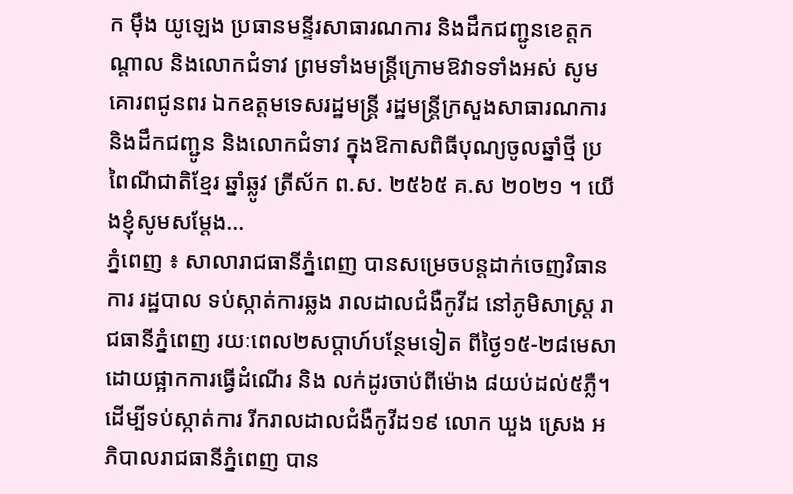ក ម៉ឹង យូឡេង ប្រធានមន្ទីរសាធារណការ និងដឹកជញ្ជូនខេត្តកណ្តាល និងលោកជំទាវ ព្រមទាំងមន្ត្រីក្រោមឱវាទទាំងអស់ សូមគោរពជូនពរ ឯកឧត្តមទេសរដ្ឋមន្ត្រី រដ្ឋមន្ត្រីក្រសួងសាធារណការ និងដឹកជញ្ជូន និងលោកជំទាវ ក្នុងឱកាសពិធីបុណ្យចូលឆ្នាំថ្មី ប្រពៃណីជាតិខ្មែរ ឆ្នាំឆ្លូវ ត្រីស័ក ព.ស. ២៥៦៥ គ.ស ២០២១ ។ យើងខ្ញុំសូមសម្តែង...
ភ្នំពេញ ៖ សាលារាជធានីភ្នំពេញ បានសម្រេចបន្តដាក់ចេញវិធានការ រដ្ឋបាល ទប់ស្កាត់ការឆ្លង រាលដាលជំងឺកូវីដ នៅភូមិសាស្រ្ត រាជធានីភ្នំពេញ រយៈពេល២សប្តាហ៍បន្ថែមទៀត ពីថ្ងៃ១៥-២៨មេសា ដោយផ្អាកការធ្វើដំណើរ និង លក់ដូរចាប់ពីម៉ោង ៨យប់ដល់៥ភ្លឺ។ ដើម្បីទប់ស្កាត់ការ រីករាលដាលជំងឺកូវីដ១៩ លោក ឃួង ស្រេង អភិបាលរាជធានីភ្នំពេញ បាន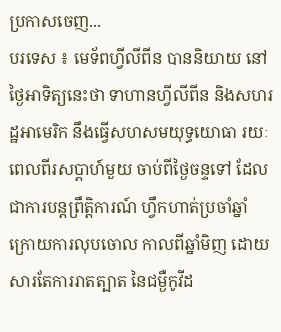ប្រកាសចេញ...
បរទេស ៖ មេទ័ពហ្វីលីពីន បាននិយាយ នៅថ្ងៃអាទិត្យនេះថា ទាហានហ្វីលីពីន និងសហរដ្ឋអាមេរិក នឹងធ្វើសហសមយុទ្ធយោធា រយៈពេលពីរសប្ដាហ៍មួយ ចាប់ពីថ្ងៃចន្ទទៅ ដែលជាការបន្តព្រឹត្តិការណ៍ ហ្វឹកហាត់ប្រចាំឆ្នាំ ក្រោយការលុបចោល កាលពីឆ្នាំមិញ ដោយសារតែការរាតត្បាត នៃជម្ងឺកូវីដ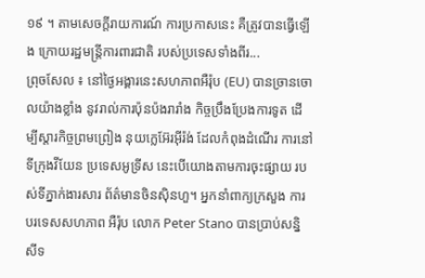១៩ ។ តាមសេចក្តីរាយការណ៍ ការប្រកាសនេះ គឺត្រូវបានធ្វើឡើង ក្រោយរដ្ឋមន្ត្រីការពារជាតិ របស់ប្រទេសទាំងពីរ...
ព្រុចសែល ៖ នៅថ្ងៃអង្គារនេះសហភាពអឺរ៉ុប (EU) បានច្រានចោលយ៉ាងខ្លាំង នូវរាល់ការប៉ុនប៉ងរារាំង កិច្ចប្រឹងប្រែងការទូត ដើម្បីស្តារកិច្ចព្រមព្រៀង នុយក្លេអ៊ែរអ៊ីរ៉ង់ ដែលកំពុងដំណើរ ការនៅទីក្រុងវីយែន ប្រទេសអូទ្រីស នេះបើយោងតាមការចុះផ្សាយ របស់ទីភ្នាក់ងារសារ ព័ត៌មានចិនស៊ិនហួ។ អ្នកនាំពាក្យក្រសួង ការបរទេសសហភាព អឺរ៉ុប លោក Peter Stano បានប្រាប់សន្និសីទ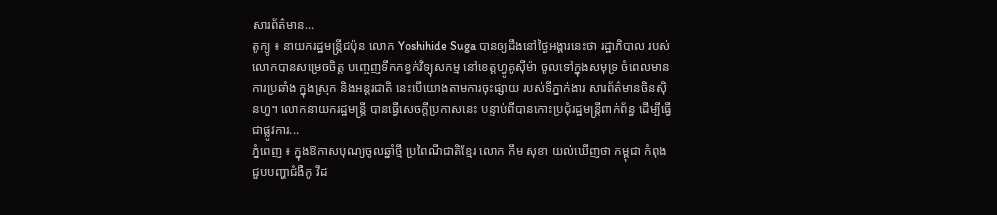សារព័ត៌មាន...
តូក្យូ ៖ នាយករដ្ឋមន្រ្តីជប៉ុន លោក Yoshihide Suga បានឲ្យដឹងនៅថ្ងៃអង្គារនេះថា រដ្ឋាភិបាល របស់លោកបានសម្រេចចិត្ត បញ្ចេញទឹកកខ្វក់វិទ្យុសកម្ម នៅខេត្តហ្វូគូស៊ីម៉ា ចូលទៅក្នុងសមុទ្រ ចំពេលមានការប្រឆាំង ក្នុងស្រុក និងអន្តរជាតិ នេះបើយោងតាមការចុះផ្សាយ របស់ទីភ្នាក់ងារ សារព័ត៌មានចិនស៊ិនហួ។ លោកនាយករដ្ឋមន្រ្តី បានធ្វើសេចក្តីប្រកាសនេះ បន្ទាប់ពីបានកោះប្រជុំរដ្ឋមន្រ្តីពាក់ព័ន្ធ ដើម្បីធ្វើជាផ្លូវការ...
ភ្នំពេញ ៖ ក្នុងឱកាសបុណ្យចូលឆ្នាំថ្មី ប្រពៃណីជាតិខ្មែរ លោក កឹម សុខា យល់ឃើញថា កម្ពុជា កំពុងជួបបញ្ហាជំងឺកូ វីដ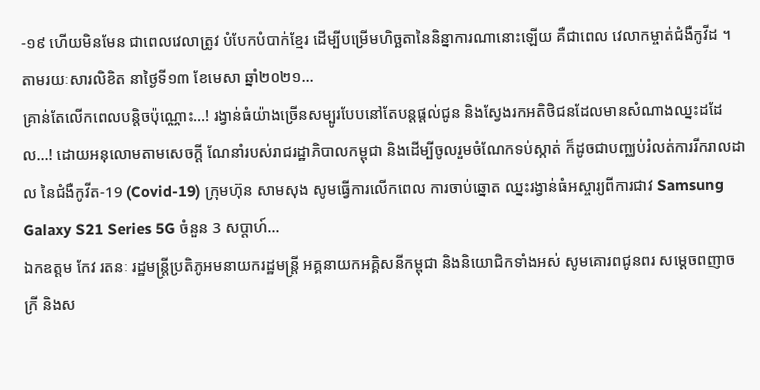-១៩ ហើយមិនមែន ជាពេលវេលាត្រូវ បំបែកបំបាក់ខ្មែរ ដើម្បីបម្រើមហិច្ឆតានៃនិន្នាការណានោះឡើយ គឺជាពេល វេលាកម្ចាត់ជំងឺកូវីដ ។ តាមរយៈសារលិខិត នាថ្ងៃទី១៣ ខែមេសា ឆ្នាំ២០២១...
គ្រាន់តែលើកពេលបន្តិចប៉ុណ្ណោះ…! រង្វាន់ធំយ៉ាងច្រើនសម្បូរបែបនៅតែបន្តផ្តល់ជូន និងស្វែងរកអតិថិជនដែលមានសំណាងឈ្នះដដែល…! ដោយអនុលោមតាមសេចក្តី ណែនាំរបស់រាជរដ្ឋាភិបាលកម្ពុជា និងដើម្បីចូលរួមចំណែកទប់ស្កាត់ ក៏ដូចជាបញ្ឈប់រំលត់ការរីករាលដាល នៃជំងឺកូវីត-19 (Covid-19) ក្រុមហ៊ុន សាមសុង សូមធ្វើការលើកពេល ការចាប់ឆ្នោត ឈ្នះរង្វាន់ធំអស្ចារ្យពីការជាវ Samsung Galaxy S21 Series 5G ចំនួន 3 សប្តាហ៍...
ឯកឧត្តម កែវ រតនៈ រដ្ឋមន្ត្រីប្រតិភូអមនាយករដ្ឋមន្ត្រី អគ្គនាយកអគ្គិសនីកម្ពុជា និងនិយោជិកទាំងអស់ សូមគោរពជូនពរ សម្ដេចពញាចក្រី និងស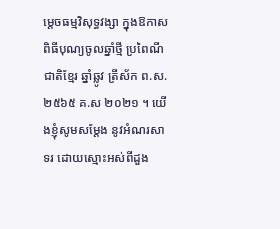ម្តេចធម្មវិសុទ្ធវង្សា ក្នុងឱកាសពិធីបុណ្យចូលឆ្នាំថ្មី ប្រពៃណីជាតិខ្មែរ ឆ្នាំឆ្លូវ ត្រីស័ក ព.ស. ២៥៦៥ គ.ស ២០២១ ។ យើងខ្ញុំសូមសម្តែង នូវអំណរសាទរ ដោយស្មោះអស់ពីដួង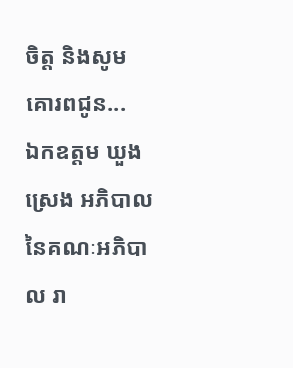ចិត្ត និងសូមគោរពជូន...
ឯកឧត្តម ឃួង ស្រេង អភិបាល នៃគណៈអភិបាល រា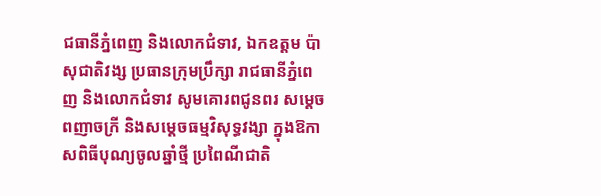ជធានីភ្នំពេញ និងលោកជំទាវ, ឯកឧត្តម ប៉ា សុជាតិវង្ស ប្រធានក្រុមប្រឹក្សា រាជធានីភ្នំពេញ និងលោកជំទាវ សូមគោរពជូនពរ សម្ដេចពញាចក្រី និងសម្តេចធម្មវិសុទ្ធវង្សា ក្នុងឱកាសពិធីបុណ្យចូលឆ្នាំថ្មី ប្រពៃណីជាតិ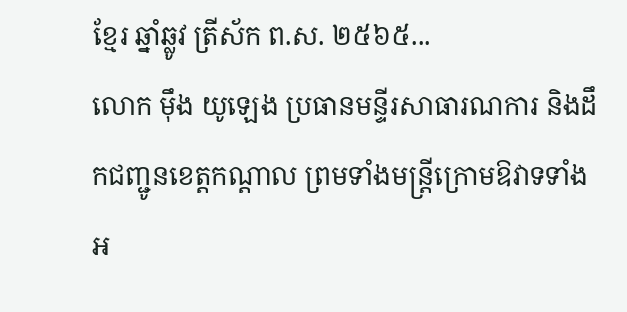ខ្មែរ ឆ្នាំឆ្លូវ ត្រីស័ក ព.ស. ២៥៦៥...
លោក ម៉ឹង យូឡេង ប្រធានមន្ទីរសាធារណការ និងដឹកជញ្ជូនខេត្តកណ្តាល ព្រមទាំងមន្ត្រីក្រោមឱវាទទាំងអ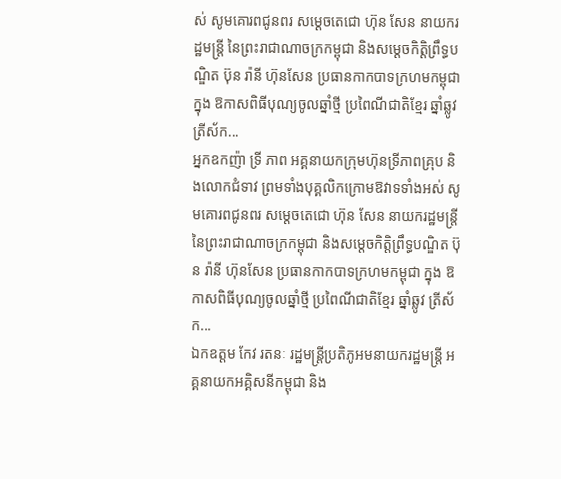ស់ សូមគោរពជូនពរ សម្ដេចតេជោ ហ៊ុន សែន នាយករដ្ឋមន្ត្រី នៃព្រះរាជាណាចក្រកម្ពុជា និងសម្តេចកិត្តិព្រឹទ្ធបណ្ឌិត ប៊ុន រ៉ានី ហ៊ុនសែន ប្រធានកាកបាទក្រហមកម្ពុជា ក្នុង ឱកាសពិធីបុណ្យចូលឆ្នាំថ្មី ប្រពៃណីជាតិខ្មែរ ឆ្នាំឆ្លូវ ត្រីស័ក...
អ្នកឧកញ៉ា ទ្រី ភាព អគ្គនាយកក្រុមហ៊ុនទី្រភាពគ្រុប និងលោកជំទាវ ព្រមទាំងបុគ្គលិកក្រោមឱវាទទាំងអស់ សូមគោរពជូនពរ សម្ដេចតេជោ ហ៊ុន សែន នាយករដ្ឋមន្ត្រី នៃព្រះរាជាណាចក្រកម្ពុជា និងសម្តេចកិត្តិព្រឹទ្ធបណ្ឌិត ប៊ុន រ៉ានី ហ៊ុនសែន ប្រធានកាកបាទក្រហមកម្ពុជា ក្នុង ឱកាសពិធីបុណ្យចូលឆ្នាំថ្មី ប្រពៃណីជាតិខ្មែរ ឆ្នាំឆ្លូវ ត្រីស័ក...
ឯកឧត្តម កែវ រតនៈ រដ្ឋមន្ត្រីប្រតិភូអមនាយករដ្ឋមន្ត្រី អគ្គនាយកអគ្គិសនីកម្ពុជា និង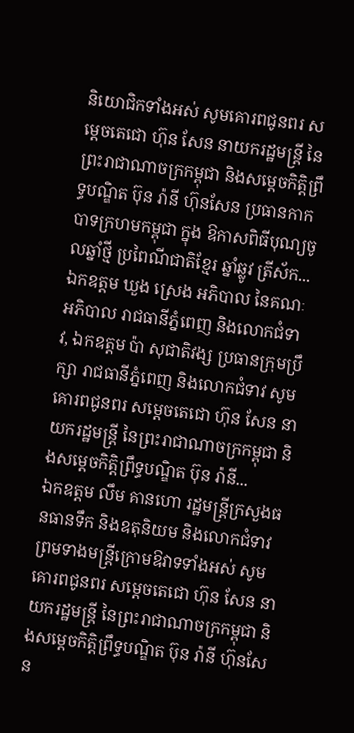និយោជិកទាំងអស់ សូមគោរពជូនពរ សម្ដេចតេជោ ហ៊ុន សែន នាយករដ្ឋមន្ត្រី នៃព្រះរាជាណាចក្រកម្ពុជា និងសម្តេចកិត្តិព្រឹទ្ធបណ្ឌិត ប៊ុន រ៉ានី ហ៊ុនសែន ប្រធានកាកបាទក្រហមកម្ពុជា ក្នុង ឱកាសពិធីបុណ្យចូលឆ្នាំថ្មី ប្រពៃណីជាតិខ្មែរ ឆ្នាំឆ្លូវ ត្រីស័ក...
ឯកឧត្តម ឃួង ស្រេង អភិបាល នៃគណៈអភិបាល រាជធានីភ្នំពេញ និងលោកជំទាវ, ឯកឧត្តម ប៉ា សុជាតិវង្ស ប្រធានក្រុមប្រឹក្សា រាជធានីភ្នំពេញ និងលោកជំទាវ សូមគោរពជូនពរ សម្ដេចតេជោ ហ៊ុន សែន នាយករដ្ឋមន្ត្រី នៃព្រះរាជាណាចក្រកម្ពុជា និងសម្តេចកិត្តិព្រឹទ្ធបណ្ឌិត ប៊ុន រ៉ានី...
ឯកឧត្តម លឹម គានហោ រដ្ឋមន្ត្រីក្រសួងធនធានទឹក និងឧតុនិយម និងលោកជំទាវ ព្រមទាងមន្ត្រីក្រោមឱវាទទាំងអស់ សូមគោរពជូនពរ សម្ដេចតេជោ ហ៊ុន សែន នាយករដ្ឋមន្ត្រី នៃព្រះរាជាណាចក្រកម្ពុជា និងសម្តេចកិត្តិព្រឹទ្ធបណ្ឌិត ប៊ុន រ៉ានី ហ៊ុនសែន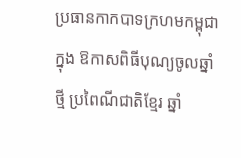ប្រធានកាកបាទក្រហមកម្ពុជា ក្នុង ឱកាសពិធីបុណ្យចូលឆ្នាំថ្មី ប្រពៃណីជាតិខ្មែរ ឆ្នាំ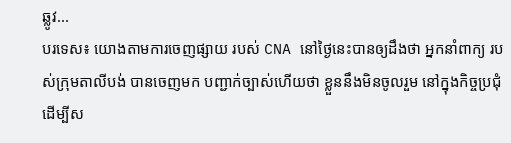ឆ្លូវ...
បរទេស៖ យោងតាមការចេញផ្សាយ របស់ CNA នៅថ្ងៃនេះបានឲ្យដឹងថា អ្នកនាំពាក្យ របស់ក្រុមតាលីបង់ បានចេញមក បញ្ជាក់ច្បាស់ហើយថា ខ្លួននឹងមិនចូលរួម នៅក្នុងកិច្ចប្រជុំដើម្បីស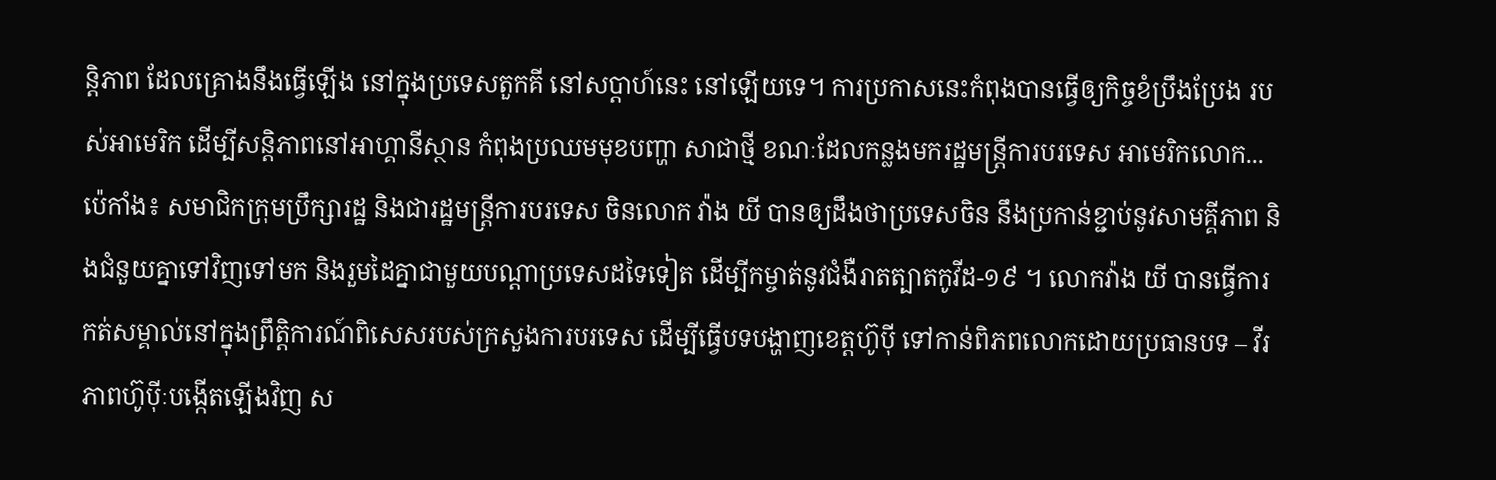ន្តិភាព ដែលគ្រោងនឹងធ្វើឡើង នៅក្នុងប្រទេសតួកគី នៅសប្តាហ៍នេះ នៅឡើយទេ។ ការប្រកាសនេះកំពុងបានធ្វើឲ្យកិច្ចខំប្រឹងប្រែង របស់អាមេរិក ដើម្បីសន្តិភាពនៅអាហ្គានីស្ថាន កំពុងប្រឈមមុខបញ្ហា សាជាថ្មី ខណៈដែលកន្លងមករដ្ឋមន្ត្រីការបរទេស អាមេរិកលោក...
ប៉េកាំង៖ សមាជិកក្រុមប្រឹក្សារដ្ឋ និងជារដ្ឋមន្រ្តីការបរទេស ចិនលោក វ៉ាង យី បានឲ្យដឹងថាប្រទេសចិន នឹងប្រកាន់ខ្ជាប់នូវសាមគ្គីភាព និងជំនួយគ្នាទៅវិញទៅមក និងរួមដៃគ្នាជាមួយបណ្តាប្រទេសដទៃទៀត ដើម្បីកម្ចាត់នូវជំងឺរាតត្បាតកូវីដ-១៩ ។ លោកវ៉ាង យី បានធ្វើការកត់សម្គាល់នៅក្នុងព្រឹត្តិការណ៍ពិសេសរបស់ក្រសួងការបរទេស ដើម្បីធ្វើបទបង្ហាញខេត្តហ៊ូប៉ី ទៅកាន់ពិភពលោកដោយប្រធានបទ – វីរភាពហ៊ូប៉ីៈបង្កើតឡើងវិញ ស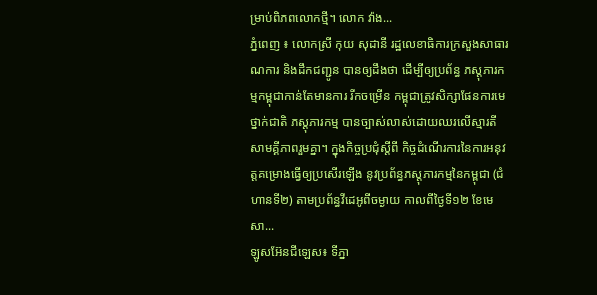ម្រាប់ពិភពលោកថ្មី។ លោក វ៉ាង...
ភ្នំពេញ ៖ លោកស្រី កុយ សុដានី រដ្ឋលេខាធិការក្រសួងសាធារណការ និងដឹកជញ្ជូន បានឲ្យដឹងថា ដើម្បីឲ្យប្រព័ន្ធ ភស្តុភារកម្មកម្ពុជាកាន់តែមានការ រីកចម្រើន កម្ពុជាត្រូវសិក្សាផែនការមេថ្នាក់ជាតិ ភស្តុភារកម្ម បានច្បាស់លាស់ដោយឈរលើស្មារតី សាមគ្គីភាពរួមគ្នា។ ក្នុងកិច្ចប្រជុំស្តីពី កិច្ចដំណើរការនៃការអនុវត្តគម្រោងធ្វើឲ្យប្រសើរឡើង នូវប្រព័ន្ធភស្តុភារកម្មនៃកម្ពុជា (ជំហានទី២) តាមប្រព័ន្ធវីដេអូពីចម្ងាយ កាលពីថ្ងៃទី១២ ខែមេសា...
ឡូសអ៊ែនជីឡេស៖ ទីភ្នា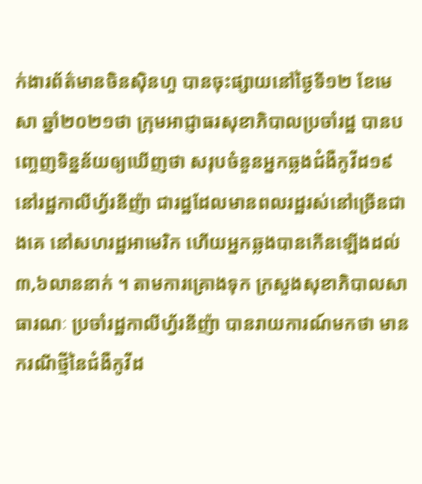ក់ងារព័ត៌មានចិនស៊ិនហួ បានចុះផ្សាយនៅថ្ងៃទី១២ ខែមេសា ឆ្នាំ២០២១ថា ក្រុមអាជ្ញាធរសុខាភិបាលប្រចាំរដ្ឋ បានបញ្ចេញទិន្នន័យឲ្យឃើញថា សរុបចំនួនអ្នកឆ្លងជំងឺកូវីដ១៩ នៅរដ្ឋកាលីហ្វ័រនីញ៉ា ជារដ្ឋដែលមានពលរដ្ឋរស់នៅច្រើនជាងគេ នៅសហរដ្ឋអាមេរិក ហើយអ្នកឆ្លងបានកើនឡើងដល់ ៣,៦លាននាក់ ។ តាមការគ្រោងទុក ក្រសួងសុខាភិបាលសាធារណៈ ប្រចាំរដ្ឋកាលីហ្វ័រនីញ៉ា បានរាយការណ៍មកថា មានករណីថ្មីនៃជំងឺកូវីដ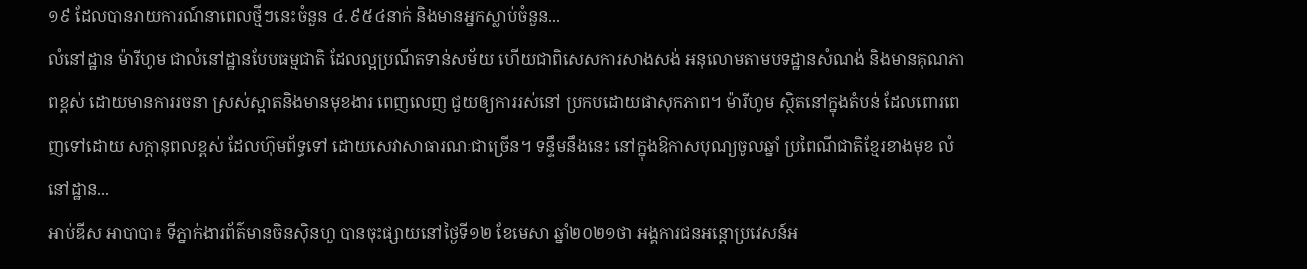១៩ ដែលបានរាយការណ៍នាពេលថ្មីៗនេះចំនួន ៤.៩៥៤នាក់ និងមានអ្នកស្លាប់ចំនួន...
លំនៅដ្ឋាន ម៉ារីហូម ជាលំនៅដ្ឋានបែបធម្មជាតិ ដែលល្អប្រណីតទាន់សម័យ ហើយជាពិសេសការសាងសង់ អនុលោមតាមបទដ្ឋានសំណង់ និងមានគុណភាពខ្ពស់ ដោយមានការរចនា ស្រស់ស្អាតនិងមានមុខងារ ពេញលេញ ជួយឲ្យការរស់នៅ ប្រកបដោយផាសុកភាព។ ម៉ារីហូម ស្ថិតនៅក្នុងតំបន់ ដែលពោរពេញទៅដោយ សក្តានុពលខ្ពស់ ដែលហ៊ុមព័ទ្ធទៅ ដោយសេវាសាធារណៈជាច្រើន។ ទន្ទឹមនឹងនេះ នៅក្នុងឱកាសបុណ្យចូលឆ្នាំ ប្រពៃណីជាតិខ្មែរខាងមុខ លំនៅដ្ឋាន...
អាប់ឌីស អាបាបា៖ ទីភ្នាក់ងារព័ត៌មានចិនស៊ិនហួ បានចុះផ្សាយនៅថ្ងៃទី១២ ខែមេសា ឆ្នាំ២០២១ថា អង្គការជនអន្តោប្រវេសន៍អ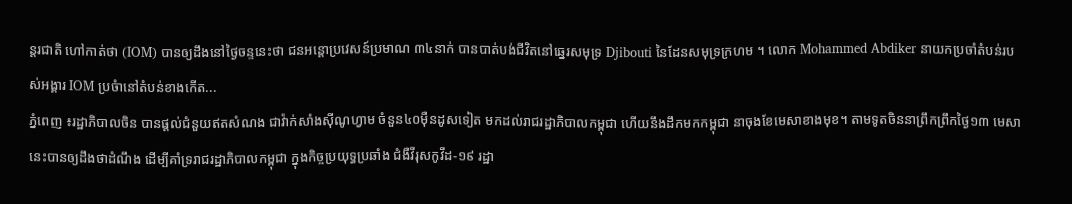ន្តរជាតិ ហៅកាត់ថា (IOM) បានឲ្យដឹងនៅថ្ងៃចន្ទនេះថា ជនអន្តោប្រវេសន៍ប្រមាណ ៣៤នាក់ បានបាត់បង់ជីវិតនៅឆ្នេរសមុទ្រ Djibouti នៃដែនសមុទ្រក្រហម ។ លោក Mohammed Abdiker នាយកប្រចាំតំបន់របស់អង្គារ IOM ប្រចំានៅតំបន់ខាងកើត...
ភ្នំពេញ ៖រដ្ឋាភិបាលចិន បានផ្តល់ជំនួយឥតសំណង ជាវ៉ាក់សាំងស៊ីណូហ្វាម ចំនួន៤០ម៉ឺនដូសទៀត មកដល់រាជរដ្ឋាភិបាលកម្ពុជា ហើយនឹងដឹកមកកម្ពុជា នាចុងខែមេសាខាងមុខ។ តាមទូតចិននាព្រឹកព្រឹកថ្ងៃ១៣ មេសា នេះបានឲ្យដឹងថាដំណឹង ដើម្បីគាំទ្ររាជរដ្ឋាភិបាលកម្ពុជា ក្នុងកិច្ចប្រយុទ្ធប្រឆាំង ជំងឺវីរុសកូវីដ-១៩ រដ្ឋា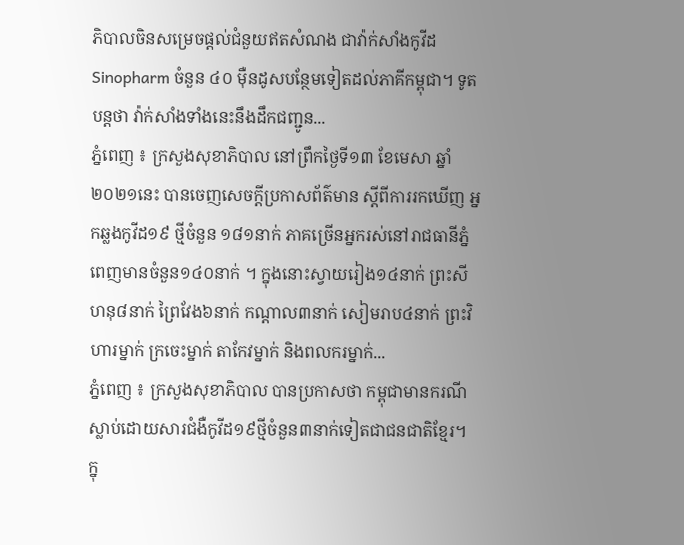ភិបាលចិនសម្រេចផ្តល់ជំនួយឥតសំណង ជាវ៉ាក់សាំងកូវីដ Sinopharm ចំនួន ៤០ ម៉ឺនដូសបន្ថែមទៀតដល់ភាគីកម្ពុជា។ ទូតបន្តថា វ៉ាក់សាំងទាំងនេះនឹងដឹកជញ្ជូន...
ភ្នំពេញ ៖ ក្រសួងសុខាភិបាល នៅព្រឹកថ្ងៃទី១៣ ខែមេសា ឆ្នាំ២០២១នេះ បានចេញសេចក្តីប្រកាសព័ត៌មាន ស្ដីពីការរកឃើញ អ្នកឆ្លងកូវីដ១៩ ថ្មីចំនួន ១៨១នាក់ ភាគច្រើនអ្នករស់នៅរាជធានីភ្នំពេញមានចំនួន១៤០នាក់ ។ ក្នុងនោះស្វាយរៀង១៤នាក់ ព្រះសីហនុ៨នាក់ ព្រៃវែង៦នាក់ កណ្តាល៣នាក់ សៀមរាប៤នាក់ ព្រះវិហារម្នាក់ ក្រចេះម្នាក់ តាកែវម្នាក់ និងពលករម្នាក់...
ភ្នំពេញ ៖ ក្រសួងសុខាភិបាល បានប្រកាសថា កម្ពុជាមានករណីស្លាប់ដោយសារជំងឺកូវីដ១៩ថ្មីចំនួន៣នាក់ទៀតជាជនជាតិខ្មែរ។ ក្នុ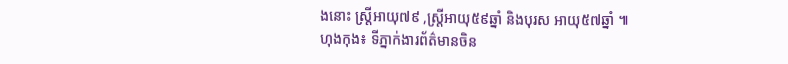ងនោះ ស្រ្តីអាយុ៧៩ ,ស្រ្តីអាយុ៥៩ឆ្នាំ និងបុរស អាយុ៥៧ឆ្នាំ ៕
ហុងកុង៖ ទីភ្នាក់ងារព័ត៌មានចិន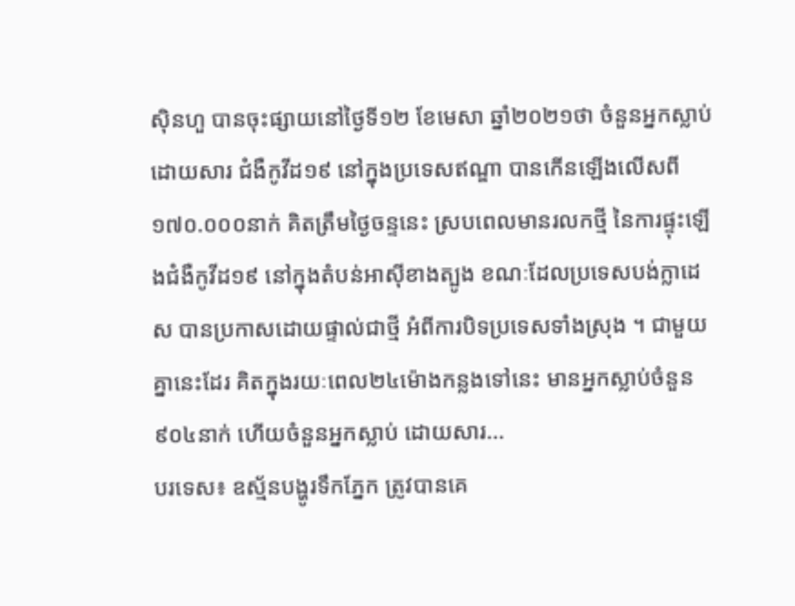ស៊ិនហួ បានចុះផ្សាយនៅថ្ងៃទី១២ ខែមេសា ឆ្នាំ២០២១ថា ចំនួនអ្នកស្លាប់ដោយសារ ជំងឺកូវីដ១៩ នៅក្នុងប្រទេសឥណ្ឌា បានកើនឡើងលើសពី១៧០.០០០នាក់ គិតត្រឹមថ្ងៃចន្ទនេះ ស្របពេលមានរលកថ្មី នៃការផ្ទុះឡើងជំងឺកូវីដ១៩ នៅក្នុងតំបន់អាស៊ីខាងត្បូង ខណៈដែលប្រទេសបង់ក្លាដេស បានប្រកាសដោយផ្ទាល់ជាថ្មី អំពីការបិទប្រទេសទាំងស្រុង ។ ជាមួយគ្នានេះដែរ គិតក្នុងរយៈពេល២៤ម៉ោងកន្លងទៅនេះ មានអ្នកស្លាប់ចំនួន៩០៤នាក់ ហើយចំនួនអ្នកស្លាប់ ដោយសារ...
បរទេស៖ ឧស្ម័នបង្ហូរទឹកភ្នែក ត្រូវបានគេ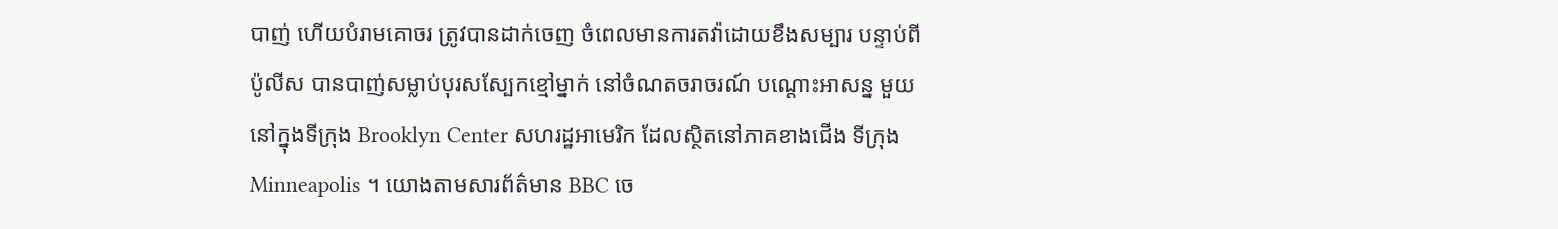បាញ់ ហើយបំរាមគោចរ ត្រូវបានដាក់ចេញ ចំពេលមានការតវ៉ាដោយខឹងសម្បារ បន្ទាប់ពីប៉ូលីស បានបាញ់សម្លាប់បុរសស្បែកខ្មៅម្នាក់ នៅចំណតចរាចរណ៍ បណ្តោះអាសន្ន មួយនៅក្នុងទីក្រុង Brooklyn Center សហរដ្ឋអាមេរិក ដែលស្ថិតនៅភាគខាងជើង ទីក្រុង Minneapolis ។ យោងតាមសារព័ត៌មាន BBC ចេ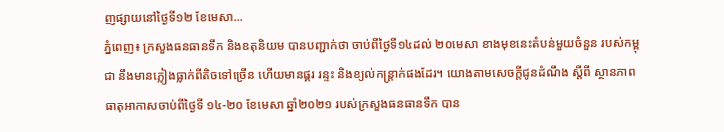ញផ្សាយនៅថ្ងៃទី១២ ខែមេសា...
ភ្នំពេញ៖ ក្រសួងធនធានទឹក និងឧតុនិយម បានបញ្ជាក់ថា ចាប់ពីថ្ងៃទី១៤ដល់ ២០មេសា ខាងមុខនេះតំបន់មួយចំនួន របស់កម្ពុជា នឹងមានភ្លៀងធ្លាក់ពីតិចទៅច្រើន ហើយមានផ្គរ រន្ទះ និងខ្យល់កន្ត្រាក់ផងដែរ។ យោងតាមសេចក្តីជូនដំណឹង ស្តីពី ស្ថានភាពធាតុអាកាសចាប់ពីថ្ងៃទី ១៤-២០ ខែមេសា ឆ្នាំ២០២១ របស់ក្រសួងធនធានទឹក បាន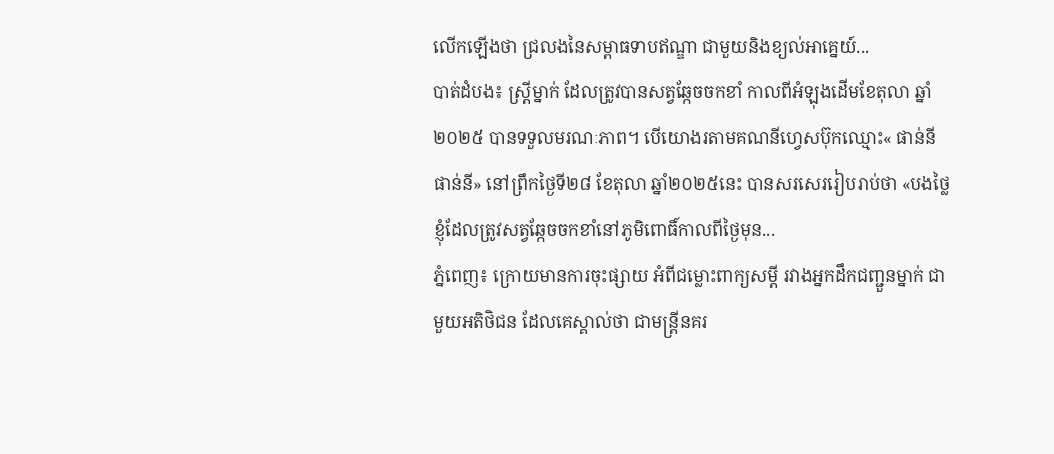លើកឡើងថា ជ្រលងនៃសម្ពាធទាបឥណ្ឌា ជាមួយនិងខ្យល់អាគ្នេយ៍...
បាត់ដំបង៖ ស្រ្តីម្នាក់ ដែលត្រូវបានសត្វឆ្កែចចកខាំ កាលពីអំឡុងដើមខែតុលា ឆ្នាំ២០២៥ បានទទួលមរណៈភាព។ បើយោងរតាមគណនីហ្វេសប៊ុកឈ្មោះ« ផាន់នី ផាន់នី» នៅព្រឹកថ្ងៃទី២៨ ខែតុលា ឆ្នាំ២០២៥នេះ បានសរសេររៀបរាប់ថា «បងថ្លៃខ្ញុំដែលត្រូវសត្វឆ្កែចចកខាំនៅភូមិពោធិ៍កាលពីថ្ងៃមុន...
ភ្នំពេញ៖ ក្រោយមានការចុះផ្សាយ អំពីជម្លោះពាក្យសម្ដី រវាងអ្នកដឹកជញ្ជួនម្នាក់ ជាមួយអតិថិជន ដែលគេស្គាល់ថា ជាមន្រ្តីនគរ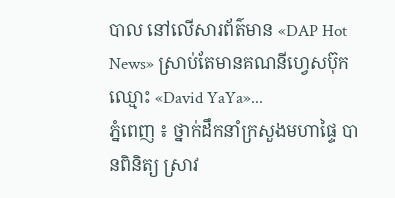បាល នៅលើសារព័ត៌មាន «DAP Hot News» ស្រាប់តែមានគណនីហ្វេសប៊ុកឈ្មោះ «David YaYa»...
ភ្នំពេញ ៖ ថ្នាក់ដឹកនាំក្រសួងមហាផ្ទៃ បានពិនិត្យ ស្រាវ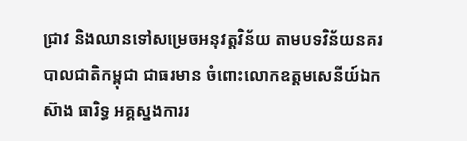ជ្រាវ និងឈានទៅសម្រេចអនុវត្តវិន័យ តាមបទវិន័យនគរបាលជាតិកម្ពុជា ជាធរមាន ចំពោះលោកឧត្តមសេនីយ៍ឯក ស៊ាង ធារិទ្ធ អគ្គស្នងការរ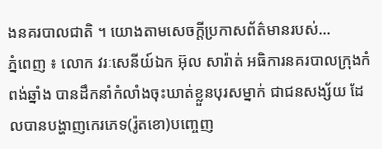ងនគរបាលជាតិ ។ យោងតាមសេចក្ដីប្រកាសព័ត៌មានរបស់...
ភ្នំពេញ ៖ លោក វរៈសេនីយ៍ឯក អ៊ុល សារ៉ាត់ អធិការនគរបាលក្រុងកំពង់ឆ្នាំង បានដឹកនាំកំលាំងចុះឃាត់ខ្លួនបុរសម្នាក់ ជាជនសង្ស័យ ដែលបានបង្ហាញកេរភេទ(រ៉ូតខោ)បញ្ចេញ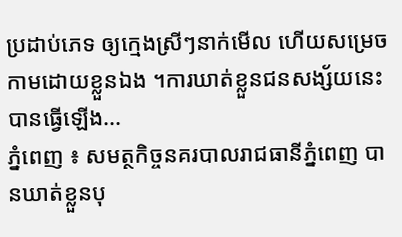ប្រដាប់ភេទ ឲ្យក្មេងស្រីៗនាក់មើល ហើយសម្រេចកាមដោយខ្លួនឯង ។ការឃាត់ខ្លួនជនសង្ស័យនេះ បានធ្វើឡើង...
ភ្នំពេញ ៖ សមត្ថកិច្ចនគរបាលរាជធានីភ្នំពេញ បានឃាត់ខ្លួនបុ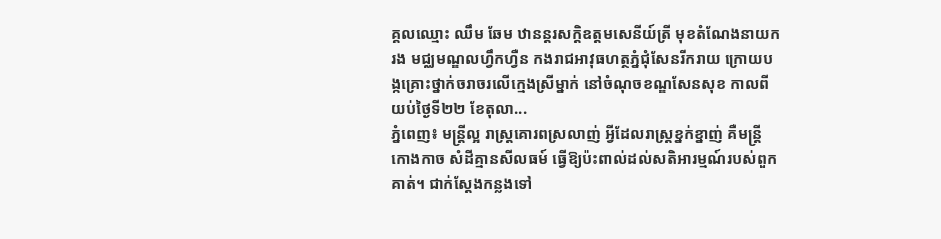គ្គលឈ្មោះ ឈឹម ឆែម ឋានន្តរសក្តិឧត្តមសេនីយ៍ត្រី មុខតំណែងនាយករង មជ្ឈមណ្ឌលហ្វឹកហ្វឺន កងរាជអាវុធហត្ថភ្នំជុំសែនរីករាយ ក្រោយបង្កគ្រោះថ្នាក់ចរាចរលើក្មេងស្រីម្នាក់ នៅចំណុចខណ្ឌសែនសុខ កាលពីយប់ថ្ងៃទី២២ ខែតុលា...
ភ្នំពេញ៖ មន្រ្តីល្អ រាស្រ្តគោរពស្រលាញ់ អ្វីដែលរាស្រ្តខ្នក់ខ្នាញ់ គឺមន្រ្តីកោងកាច សំដីគ្មានសីលធម៍ ធ្វើឱ្យប៉ះពាល់ដល់សតិអារម្មណ៍របស់ពួកគាត់។ ជាក់ស្ដែងកន្លងទៅ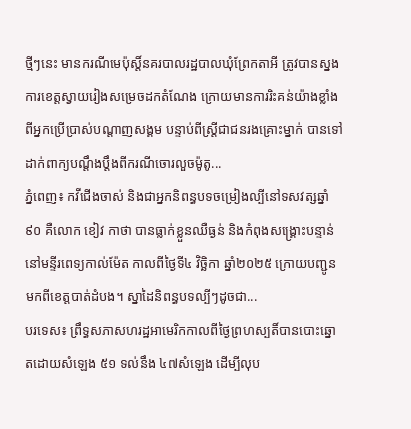ថ្មីៗនេះ មានករណីមេប៉ុស្ដិ៍នគរបាលរដ្ឋបាលឃុំព្រែកតាអី ត្រូវបានស្នងការខេត្តស្វាយរៀងសម្រេចដកតំណែង ក្រោយមានការរិះគន់យ៉ាងខ្លាំង ពីអ្នកប្រើប្រាស់បណ្ដាញសង្គម បន្ទាប់ពីស្ដ្រីជាជនរងគ្រោះម្នាក់ បានទៅដាក់ពាក្យបណ្ដឹងប្ដឹងពីករណីចោរលួចម៉ូតូ...
ភ្នំពេញ៖ កវីជើងចាស់ និងជាអ្នកនិពន្ធបទចម្រៀងល្បីនៅទសវត្សឆ្នាំ៩០ គឺលោក ខៀវ កាថា បានធ្លាក់ខ្លួនឈឺធ្ងន់ និងកំពុងសង្គ្រោះបន្ទាន់ នៅមន្ទីរពេទ្យកាល់ម៉ែត កាលពីថ្ងៃទី៤ វិច្ឆិកា ឆ្នាំ២០២៥ ក្រោយបញ្ជូនមកពីខេត្តបាត់ដំបង។ ស្នាដៃនិពន្ធបទល្បីៗដូចជា...
បរទេស៖ ព្រឹទ្ធសភាសហរដ្ឋអាមេរិកកាលពីថ្ងៃព្រហស្បតិ៍បានបោះឆ្នោតដោយសំឡេង ៥១ ទល់នឹង ៤៧សំឡេង ដើម្បីលុប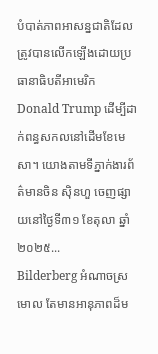បំបាត់ភាពអាសន្នជាតិដែលត្រូវបានលើកឡើងដោយប្រធានាធិបតីអាមេរិក Donald Trump ដើម្បីដាក់ពន្ធសកលនៅដើមខែមេសា។ យោងតាមទីភ្នាក់ងារព័ត៌មានចិន ស៊ិនហួ ចេញផ្សាយនៅថ្ងៃទី៣១ ខែតុលា ឆ្នាំ២០២៥...
Bilderberg អំណាចស្រមោល តែមានអានុភាពដ៏ម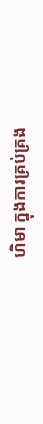ហិមា ក្នុងការគ្រប់គ្រង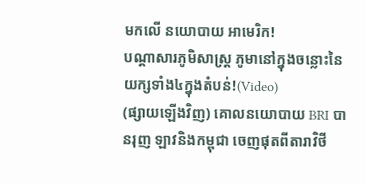មកលើ នយោបាយ អាមេរិក!
បណ្ដាសារភូមិសាស្រ្ត ភូមានៅក្នុងចន្លោះនៃយក្សទាំង៤ក្នុងតំបន់!(Video)
(ផ្សាយឡើងវិញ) គោលនយោបាយ BRI បានរុញ ឡាវនិងកម្ពុជា ចេញផុតពីតារាវិថី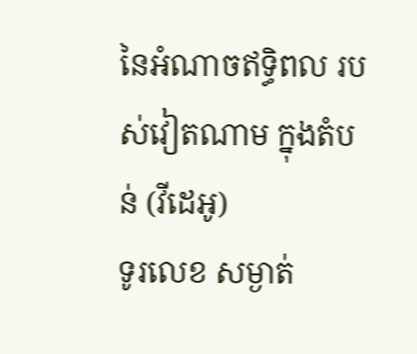នៃអំណាចឥទ្ធិពល របស់វៀតណាម ក្នុងតំបន់ (វីដេអូ)
ទូរលេខ សម្ងាត់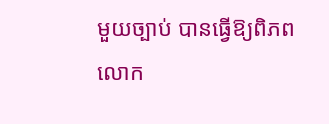មួយច្បាប់ បានធ្វើឱ្យពិភពលោក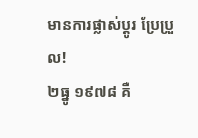មានការផ្លាស់ប្ដូរ ប្រែប្រួល!
២ធ្នូ ១៩៧៨ គឺ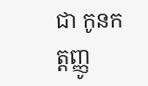ជា កូនកត្តញ្ញូ